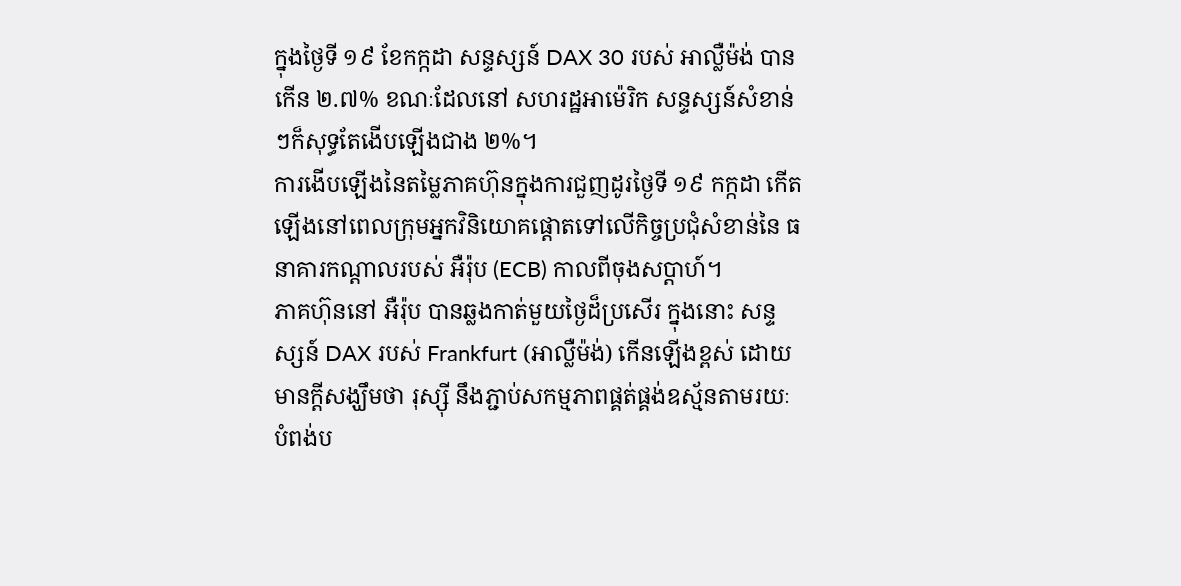ក្នុងថ្ងៃទី ១៩ ខែកក្កដា សន្ទស្សន៍ DAX 30 របស់ អាល្លឺម៉ង់ បានកើន ២.៧% ខណៈដែលនៅ សហរដ្ឋអាម៉េរិក សន្ទស្សន៍សំខាន់ៗក៏សុទ្ធតែងើបឡើងជាង ២%។
ការងើបឡើងនៃតម្លៃភាគហ៊ុនក្នុងការជួញដូរថ្ងៃទី ១៩ កក្កដា កើតឡើងនៅពេលក្រុមអ្នកវិនិយោគផ្ដោតទៅលើកិច្ចប្រជុំសំខាន់នៃ ធនាគារកណ្ដាលរបស់ អឺរ៉ុប (ECB) កាលពីចុងសប្ដាហ៍។
ភាគហ៊ុននៅ អឺរ៉ុប បានឆ្លងកាត់មួយថ្ងៃដ៏ប្រសើរ ក្នុងនោះ សន្ទស្សន៍ DAX របស់ Frankfurt (អាល្លឺម៉ង់) កើនឡើងខ្ពស់ ដោយមានក្ដីសង្ឃឹមថា រុស្ស៊ី នឹងភ្ជាប់សកម្មភាពផ្គត់ផ្គង់ឧស្ម័នតាមរយៈបំពង់ប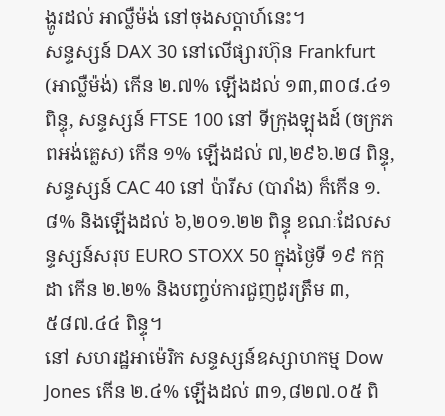ង្ហូរដល់ អាល្លឺម៉ង់ នៅចុងសប្ដាហ៍នេះ។
សន្ទស្សន៍ DAX 30 នៅលើផ្សារហ៊ុន Frankfurt (អាល្លឺម៉ង់) កើន ២.៧% ឡើងដល់ ១៣,៣០៨.៤១ ពិន្ទុ, សន្ទស្សន៍ FTSE 100 នៅ ទីក្រុងឡុងដ៍ (ចក្រភពអង់គ្លេស) កើន ១% ឡើងដល់ ៧,២៩៦.២៨ ពិន្ទុ, សន្ទស្សន៍ CAC 40 នៅ ប៉ារីស (បារាំង) ក៏កើន ១.៨% និងឡើងដល់ ៦,២០១.២២ ពិន្ទុ ខណៈដែលសន្ទស្សន៍សរុប EURO STOXX 50 ក្នុងថ្ងៃទី ១៩ កក្កដា កើន ២.២% និងបញ្ចប់ការជួញដូរត្រឹម ៣,៥៨៧.៤៤ ពិន្ទុ។
នៅ សហរដ្ឋអាម៉េរិក សន្ទស្សន៍ឧស្សាហកម្ម Dow Jones កើន ២.៤% ឡើងដល់ ៣១,៨២៧.០៥ ពិ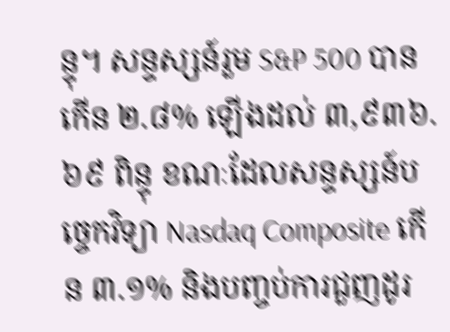ន្ទុ។ សន្ទស្សន៍រួម S&P 500 បានកើន ២.៨% ឡើងដល់ ៣,៩៣៦.៦៩ ពិន្ទុ ខណៈដែលសន្ទស្សន៍បច្ចេកវិទ្យា Nasdaq Composite កើន ៣.១% និងបញ្ចប់ការជួញដូរ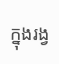ក្នុងរង្វ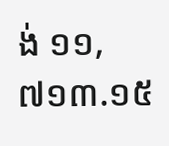ង់ ១១,៧១៣.១៥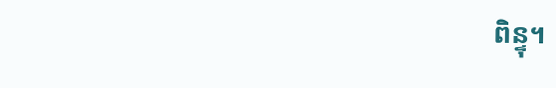ពិន្ទុ។